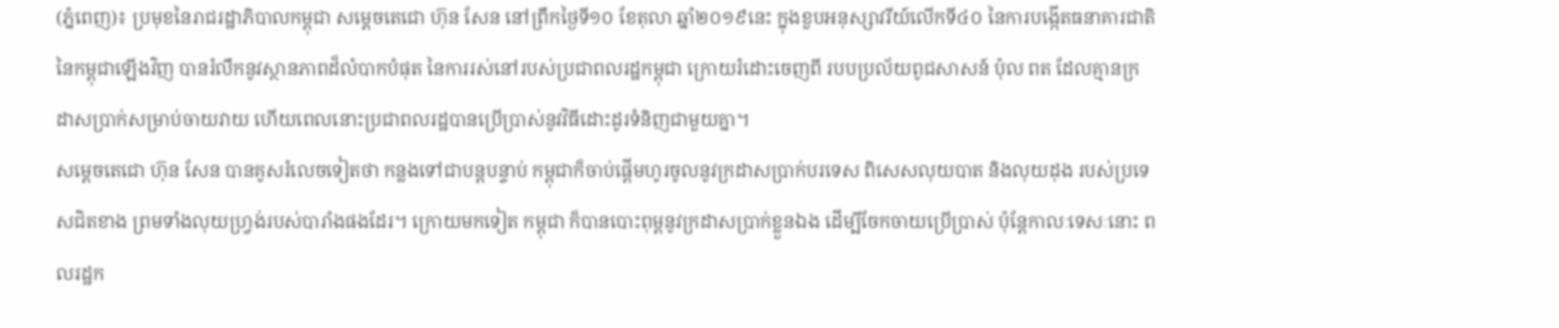(ភ្នំពេញ)៖ ប្រមុខនៃរាជរដ្ឋាភិបាលកម្ពុជា សម្ដេចតេជោ ហ៊ុន សែន នៅព្រឹកថ្ងៃទី១០ ខែតុលា ឆ្នាំ២០១៩នេះ ក្នុងខួបអនុស្សាវរីយ៍លើកទី៤០ នៃការបង្កើតធនាគារជាតិ នៃកម្ពុជាឡើងវិញ បានរំលឹកនូវស្ថានភាពដ៏លំបាកបំផុត នៃការរស់នៅរបស់ប្រជាពលរដ្ឋកម្ពុជា ក្រោយរំដោះចេញពី របបប្រល័យពូជសាសន៍ ប៉ុល ពត ដែលគ្មានក្រដាសប្រាក់សម្រាប់ចាយវាយ ហើយពេលនោះប្រជាពលរដ្ឋបានប្រើប្រាស់នូវវិធីដោះដូរទំនិញជាមួយគ្នា។
សម្ដេចតេជោ ហ៊ុន សែន បានគូសរំលេចទៀតថា កន្លងទៅជាបន្ដបន្ទាប់ កម្ពុជាក៏ចាប់ផ្ដើមហូរចូលនូវក្រដាសប្រាក់បរទេស ពិសេសលុយបាត និងលុយដុង របស់ប្រទេសជិតខាង ព្រមទាំងលុយហ្វ្រង់របស់បារាំងផងដែរ។ ក្រោយមកទៀត កម្ពុជា ក៏បានបោះពុម្ពនូវក្រដាសប្រាក់ខ្លួនឯង ដើម្បីចែកចាយប្រើប្រាស់ ប៉ុន្ដែកាលៈទេសៈនោះ ពលរដ្ឋក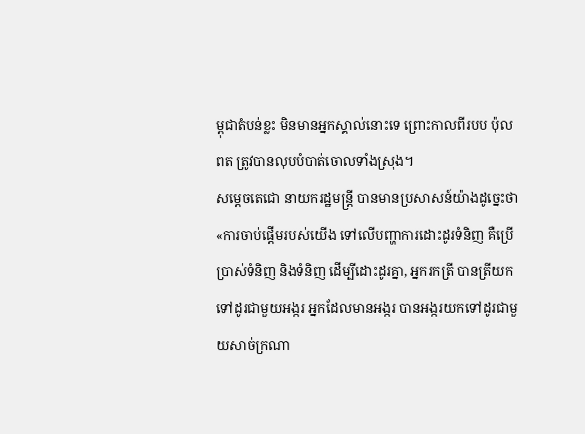ម្ពុជាតំបន់ខ្លះ មិនមានអ្នកស្គាល់នោះទេ ព្រោះកាលពីរបប ប៉ុល ពត ត្រូវបានលុបបំបាត់ចោលទាំងស្រុង។
សម្ដេចតេជោ នាយករដ្ឋមន្ដ្រី បានមានប្រសាសន៍យ៉ាងដូច្នេះថា «ការចាប់ផ្ដើមរបស់យើង ទៅលើបញ្ហាការដោះដូរទំនិញ គឺប្រើប្រាស់ទំនិញ និងទំនិញ ដើម្បីដោះដូរគ្នា, អ្នករកត្រី បានត្រីយកទៅដូរជាមួយអង្ករ អ្នកដែលមានអង្ករ បានអង្ករយកទៅដូរជាមួយសាច់ក្រណា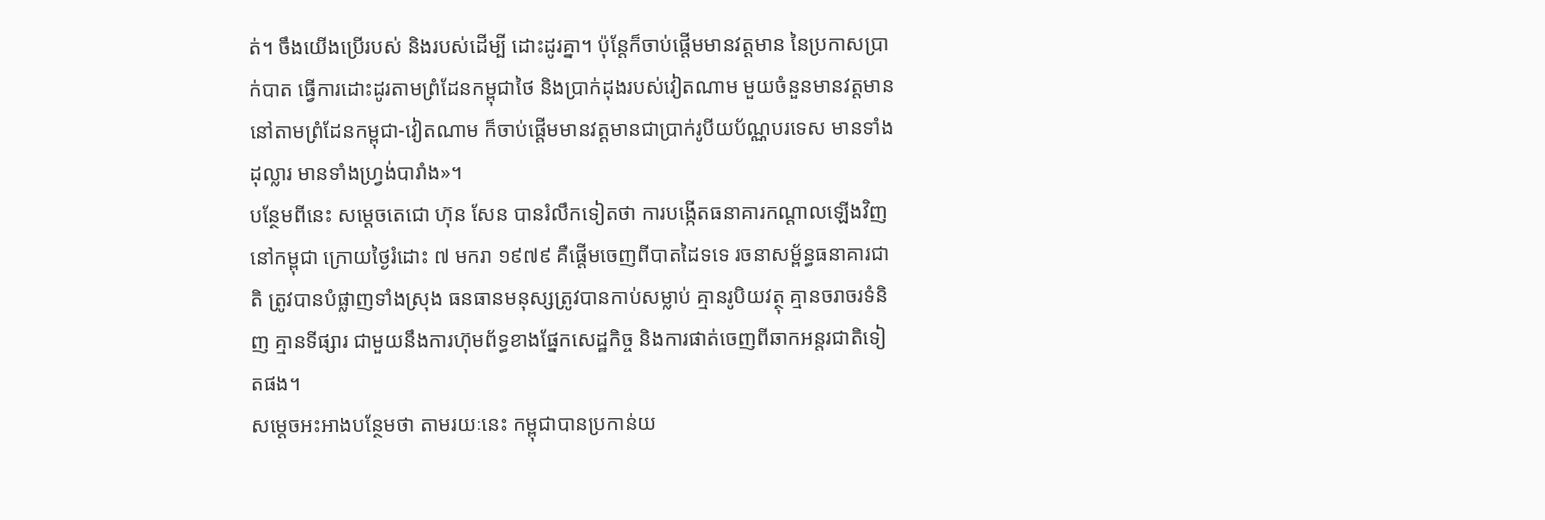ត់។ ចឹងយើងប្រើរបស់ និងរបស់ដើម្បី ដោះដូរគ្នា។ ប៉ុន្ដែក៏ចាប់ផ្ដើមមានវត្តមាន នៃប្រកាសប្រាក់បាត ធ្វើការដោះដូរតាមព្រំដែនកម្ពុជាថៃ និងប្រាក់ដុងរបស់វៀតណាម មួយចំនួនមានវត្តមាន នៅតាមព្រំដែនកម្ពុជា-វៀតណាម ក៏ចាប់ផ្ដើមមានវត្តមានជាប្រាក់រូបីយប័ណ្ណបរទេស មានទាំងដុល្លារ មានទាំងហ្វ្រង់បារាំង»។
បន្ថែមពីនេះ សម្ដេចតេជោ ហ៊ុន សែន បានរំលឹកទៀតថា ការបង្កើតធនាគារកណ្ដាលឡើងវិញ នៅកម្ពុជា ក្រោយថ្ងៃរំដោះ ៧ មករា ១៩៧៩ គឺផ្តើមចេញពីបាតដៃទទេ រចនាសម្ព័ន្ធធនាគារជាតិ ត្រូវបានបំផ្លាញទាំងស្រុង ធនធានមនុស្សត្រូវបានកាប់សម្លាប់ គ្មានរូបិយវត្ថុ គ្មានចរាចរទំនិញ គ្មានទីផ្សារ ជាមួយនឹងការហ៊ុមព័ទ្ធខាងផ្នែកសេដ្ឋកិច្ច និងការផាត់ចេញពីឆាកអន្តរជាតិទៀតផង។
សម្ដេចអះអាងបន្ថែមថា តាមរយៈនេះ កម្ពុជាបានប្រកាន់យ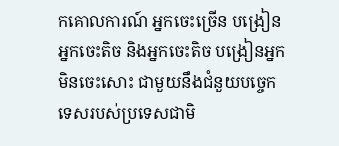កគោលការណ៍ អ្នកចេះច្រើន បង្រៀនអ្នកចេះតិច និងអ្នកចេះតិច បង្រៀនអ្នកមិនចេះសោះ ជាមួយនឹងជំនួយបច្ចេកទេសរបស់ប្រទេសជាមិ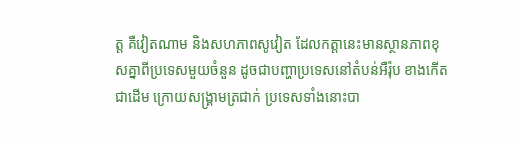ត្ត គឺវៀតណាម និងសហភាពសូវៀត ដែលកត្តានេះមានស្ថានភាពខុសគ្នាពីប្រទេសមួយចំនួន ដូចជាបញ្ហាប្រទេសនៅតំបន់អឺរ៉ុប ខាងកើតជាដើម ក្រោយសង្គ្រាមត្រជាក់ ប្រទេសទាំងនោះបា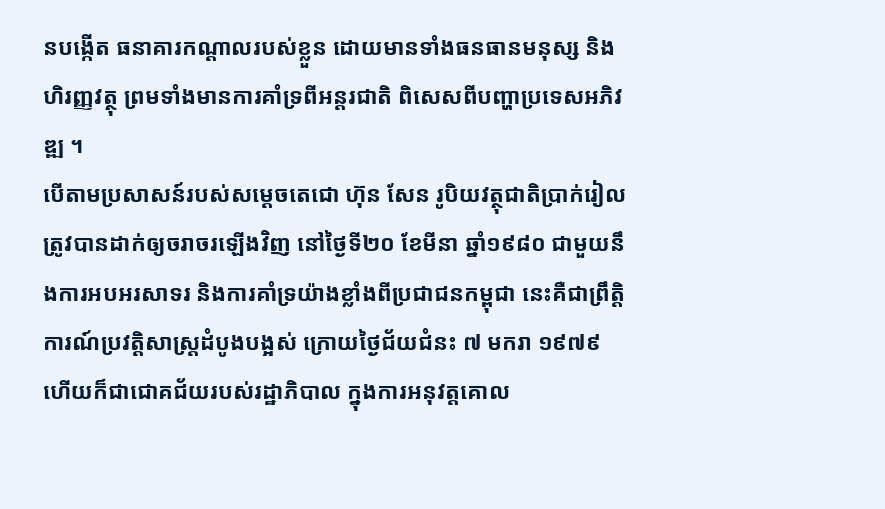នបង្កើត ធនាគារកណ្ដាលរបស់ខ្លួន ដោយមានទាំងធនធានមនុស្ស និងហិរញ្ញវត្ថុ ព្រមទាំងមានការគាំទ្រពីអន្តរជាតិ ពិសេសពីបញ្ហាប្រទេសអភិវឌ្ឍ ។
បើតាមប្រសាសន៍របស់សម្ដេចតេជោ ហ៊ុន សែន រូបិយវត្ថុជាតិប្រាក់រៀល ត្រូវបានដាក់ឲ្យចរាចរឡើងវិញ នៅថ្ងៃទី២០ ខែមីនា ឆ្នាំ១៩៨០ ជាមួយនឹងការអបអរសាទរ និងការគាំទ្រយ៉ាងខ្លាំងពីប្រជាជនកម្ពុជា នេះគឺជាព្រឹត្តិការណ៍ប្រវត្តិសាស្រ្តដំបូងបង្អស់ ក្រោយថ្ងៃជ័យជំនះ ៧ មករា ១៩៧៩ ហើយក៏ជាជោគជ័យរបស់រដ្ឋាភិបាល ក្នុងការអនុវត្តគោល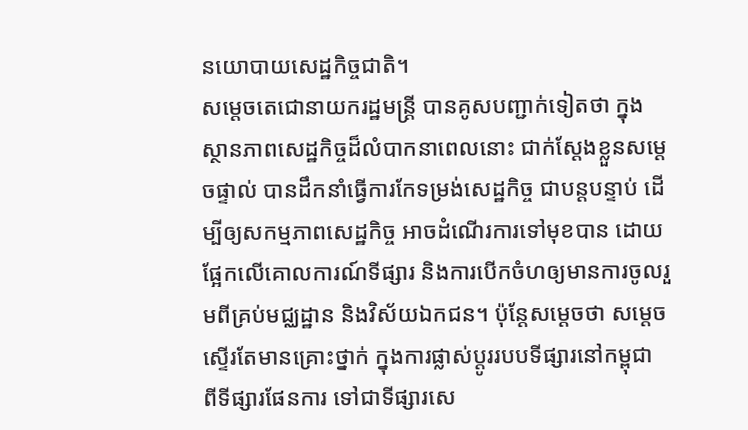នយោបាយសេដ្ឋកិច្ចជាតិ។
សម្ដេចតេជោនាយករដ្ឋមន្ដ្រី បានគូសបញ្ជាក់ទៀតថា ក្នុងស្ថានភាពសេដ្ឋកិច្ចដ៏លំបាកនាពេលនោះ ជាក់ស្តែងខ្លួនសម្ដេចផ្ទាល់ បានដឹកនាំធ្វើការកែទម្រង់សេដ្ឋកិច្ច ជាបន្តបន្ទាប់ ដើម្បីឲ្យសកម្មភាពសេដ្ឋកិច្ច អាចដំណើរការទៅមុខបាន ដោយផ្អែកលើគោលការណ៍ទីផ្សារ និងការបើកចំហឲ្យមានការចូលរួមពីគ្រប់មជ្ឈដ្ឋាន និងវិស័យឯកជន។ ប៉ុន្ដែសម្ដេចថា សម្តេចស្ទើរតែមានគ្រោះថ្នាក់ ក្នុងការផ្លាស់ប្តូររបបទីផ្សារនៅកម្ពុជា ពីទីផ្សារផែនការ ទៅជាទីផ្សារសេ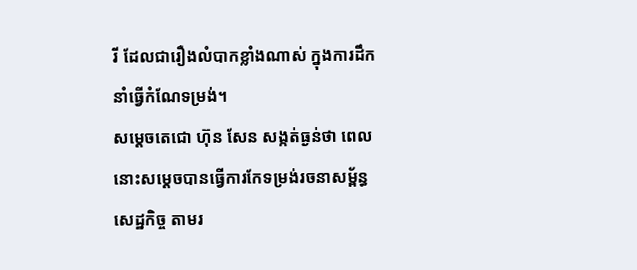រី ដែលជារឿងលំបាកខ្លាំងណាស់ ក្នុងការដឹកនាំធ្វើកំណែទម្រង់។
សម្ដេចតេជោ ហ៊ុន សែន សង្កត់ធ្ងន់ថា ពេលនោះសម្ដេចបានធ្វើការកែទម្រង់រចនាសម្ព័ន្ធសេដ្ឋកិច្ច តាមរ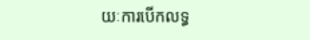យៈការបើកលទ្ធ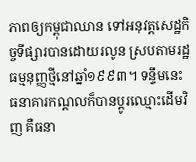ភាពឲ្យកម្ពុជាឈាន ទៅអនុវត្តសេដ្ឋកិច្ចទីផ្សារបានដោយរលូន ស្របតាមរដ្ឋធម្មនុញ្ញថ្មីនៅឆ្នាំ១៩៩៣។ ទន្ទឹមនេះ ធនាគារកណ្តលក៏បានប្តូរឈ្មោះដើមវិញ គឺធនា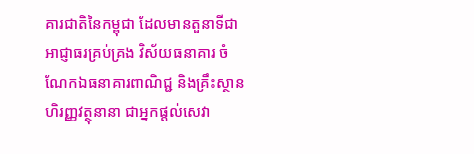គារជាតិនៃកម្ពុជា ដែលមានតួនាទីជាអាជ្ញាធរគ្រប់គ្រង វិស័យធនាគារ ចំណែកឯធនាគារពាណិជ្ជ និងគ្រឹះស្ថានហិរញ្ញវត្ថុនានា ជាអ្នកផ្តល់សេវា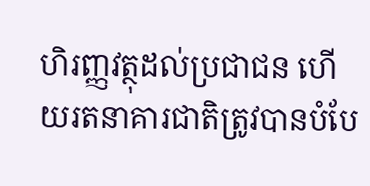ហិរញ្ញវត្ថុដល់ប្រជាជន ហើយរតនាគារជាតិត្រូវបានបំបែ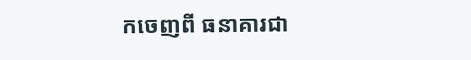កចេញពី ធនាគារជា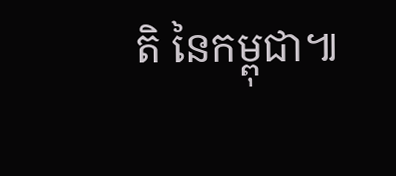តិ នៃកម្ពុជា៕